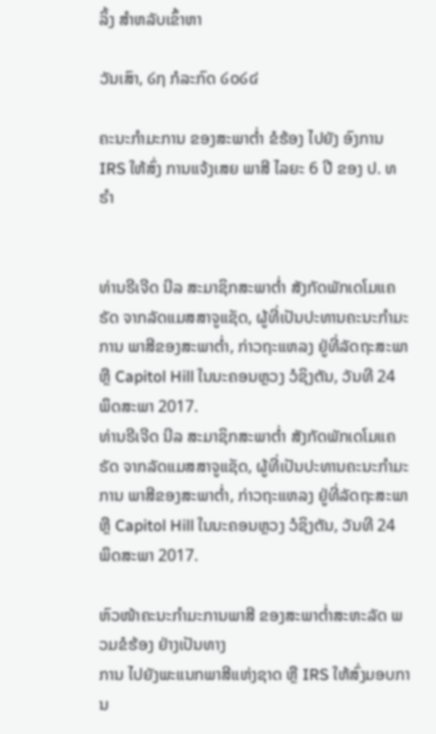ລິ້ງ ສຳຫລັບເຂົ້າຫາ

ວັນເສົາ, ໒໗ ກໍລະກົດ ໒໐໒໔

ຄະນະກຳມະການ ຂອງສະພາຕ່ຳ ຂໍຮ້ອງ ໄປຍັງ ອົງການ IRS ໃຫ້ສົ່ງ ການແຈ້ງເສຍ ພາສີ ໄລຍະ 6 ປີ ຂອງ ປ. ທຣຳ


ທ່ານຣີເຈີດ ນີລ ສະມາຊິກສະພາຕ່ຳ ສັງກັດພັກເດໂມແຄຣັດ ຈາກລັດແມສສາຈູແຊັດ, ຜູ້ທີ່ເປັນປະທານຄະນະກຳມະການ ພາສີຂອງສະພາຕ່ຳ, ກ່າວຖະແຫລງ ຢູ່ທີ່ລັດຖະສະພາ ຫຼື Capitol Hill ໃນນະຄອນຫຼວງ ວໍຊິງຕັນ, ວັນທີ 24 ພຶດສະພາ 2017.
ທ່ານຣີເຈີດ ນີລ ສະມາຊິກສະພາຕ່ຳ ສັງກັດພັກເດໂມແຄຣັດ ຈາກລັດແມສສາຈູແຊັດ, ຜູ້ທີ່ເປັນປະທານຄະນະກຳມະການ ພາສີຂອງສະພາຕ່ຳ, ກ່າວຖະແຫລງ ຢູ່ທີ່ລັດຖະສະພາ ຫຼື Capitol Hill ໃນນະຄອນຫຼວງ ວໍຊິງຕັນ, ວັນທີ 24 ພຶດສະພາ 2017.

ຫົວໜ້າຄະນະກຳມະການພາສີ ຂອງສະພາຕ່ຳສະຫະລັດ ພວມຂໍຮ້ອງ ຢ່າງເປັນທາງ
ການ ໄປຍັງພະແນກພາສີແຫ່ງຊາດ ຫຼື IRS ໃຫ້ສົ່ງມອບການ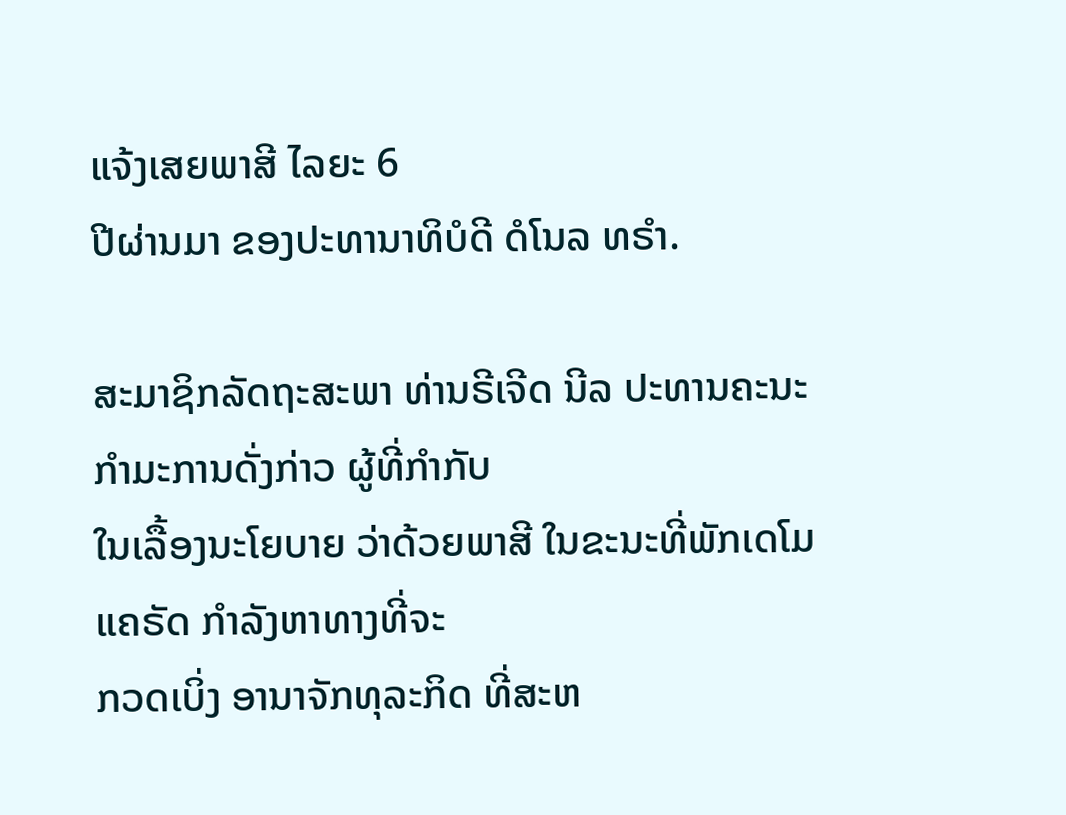ແຈ້ງເສຍພາສີ ໄລຍະ 6
ປີຜ່ານມາ ຂອງປະທານາທິບໍດີ ດໍໂນລ ທຣຳ.

ສະມາຊິກລັດຖະສະພາ ທ່ານຣີເຈີດ ນີລ ປະທານຄະນະກຳມະການດັ່ງກ່າວ ຜູ້ທີ່ກຳກັບ
ໃນເລື້ອງນະໂຍບາຍ ວ່າດ້ວຍພາສີ ໃນຂະນະທີ່ພັກເດໂມແຄຣັດ ກຳລັງຫາທາງທີ່ຈະ
ກວດເບິ່ງ ອານາຈັກທຸລະກິດ ທີ່ສະຫ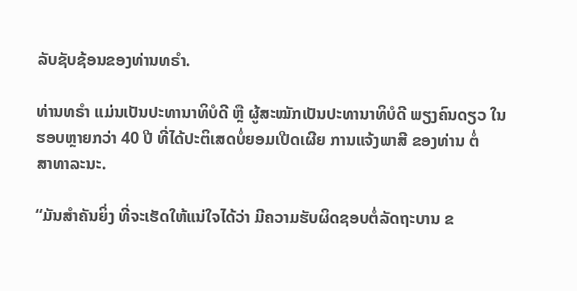ລັບຊັບຊ້ອນຂອງທ່ານທຣຳ.

ທ່ານທຣຳ ແມ່ນເປັນປະທານາທິບໍດີ ຫຼື ຜູ້ສະໝັກເປັນປະທານາທິບໍດີ ພຽງຄົນດຽວ ໃນ
ຮອບຫຼາຍກວ່າ 40 ປີ ທີ່ໄດ້ປະຕິເສດບໍ່ຍອມເປີດເຜີຍ ການແຈ້ງພາສີ ຂອງທ່ານ ຕໍ່
ສາທາລະນະ.

“ມັນສຳຄັນຍິ່ງ ທີ່ຈະເຮັດໃຫ້ແນ່ໃຈໄດ້ວ່າ ມີຄວາມຮັບຜິດຊອບຕໍ່ລັດຖະບານ ຂ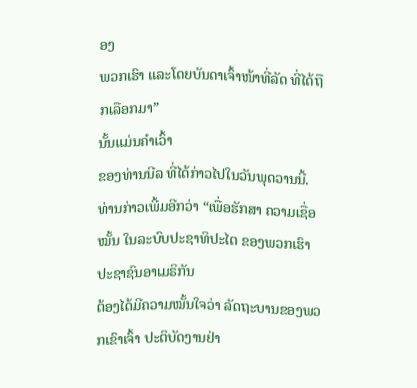ອງ
ພວກເຮົາ ແລະໂດຍບັນດາເຈົ້າໜ້າທີ່ລັດ ທີ່ໄດ້ຖືກເລືອກມາ”
ນັ້ນແມ່ນຄຳເວົ້າ
ຂອງທ່ານນີລ ທີ່ໄດ້ກ່າວໄປໃນວັນພຸດວານນີ້. ທ່ານກ່າວເພີ້ມອີກວ່າ “ເພື່ອຮັກສາ ຄວາມເຊື່ອໝັ້ນ ໃນລະບົບປະຊາທິປະໄຕ ຂອງພວກເຮົາ ປະຊາຊົນອາເມຣິກັນ
ຕ້ອງໄດ້ມີຄວາມໝັ້ນໃຈວ່າ ລັດຖະບານຂອງພວກເຂົາເຈົ້າ ປະຕິບັດງານຢ່າ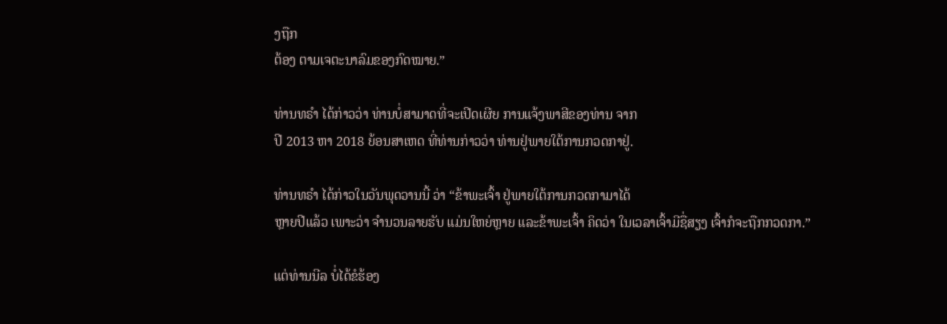ງຖືກ
ຕ້ອງ ຕາມເຈຕະນາລົມຂອງກົດໝາຍ.”

ທ່ານທຣຳ ໄດ້ກ່າວວ່າ ທ່ານບໍ່ສາມາດທີ່ຈະເປີດເຜີຍ ການແຈ້ງພາສີຂອງທ່ານ ຈາກ
ປີ 2013 ຫາ 2018 ຍ້ອນສາເຫດ ທີ່ທ່ານກ່າວວ່າ ທ່ານຢູ່ພາຍໃຕ້ການກວດກາຢູ່.

ທ່ານທຣຳ ໄດ້ກ່າວໃນວັນພຸດວານນີ້ ວ່າ “ຂ້າພະເຈົ້າ ຢູ່ພາຍໃຕ້ການກວດກາມາໄດ້
ຫຼາຍປີແລ້ວ ເພາະວ່າ ຈຳນວນລາຍຮັບ ແມ່ນໃຫຍ່ຫຼາຍ ແລະຂ້າພະເຈົ້າ ຄິດວ່າ ໃນເວລາເຈົ້າມີຊື່ສຽງ ເຈົ້າກໍຈະຖືກກວດກາ.”

ແຕ່ທ່ານນີລ ບໍ່ໄດ້ຂໍຮ້ອງ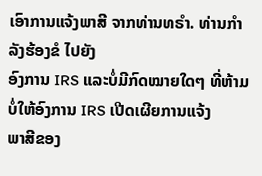ເອົາການແຈ້ງພາສີ ຈາກທ່ານທຣຳ. ທ່ານກຳລັງຮ້ອງຂໍ ໄປຍັງ
ອົງການ IRS ແລະບໍ່ມີກົດໝາຍໃດໆ ທີ່ຫ້າມບໍ່ໃຫ້ອົງການ IRS ເປີດເຜີຍການແຈ້ງ
ພາສີຂອງ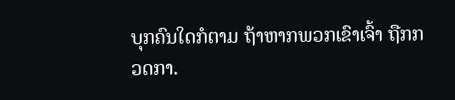ບຸກຄົນໃດກໍຕາມ ຖ້າຫາກພວກເຂົາເຈົ້າ ຖືກກວດກາ.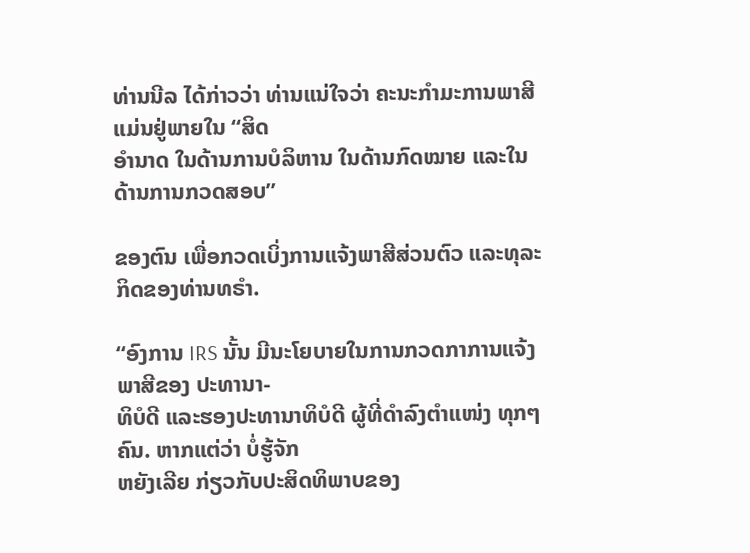ທ່ານນີລ ໄດ້ກ່າວວ່າ ທ່ານແນ່ໃຈວ່າ ຄະນະກຳມະການພາສີ ແມ່ນຢູ່ພາຍໃນ “ສິດ
ອຳນາດ ໃນດ້ານການບໍລິຫານ ໃນດ້ານກົດໝາຍ ແລະໃນດ້ານການກວດສອບ”

ຂອງຕົນ ເພື່ອກວດເບິ່ງການແຈ້ງພາສີສ່ວນຕົວ ແລະທຸລະກິດຂອງທ່ານທຣຳ.

“ອົງການ IRS ນັ້ນ ມີນະໂຍບາຍໃນການກວດກາການແຈ້ງພາສີຂອງ ປະທານາ-
ທິບໍດີ ແລະຮອງປະທານາທິບໍດີ ຜູ້ທີ່ດຳລົງຕຳແໜ່ງ ທຸກໆຄົນ. ຫາກແຕ່ວ່າ ບໍ່ຮູ້ຈັກ
ຫຍັງເລີຍ ກ່ຽວກັບປະສິດທິພາບຂອງ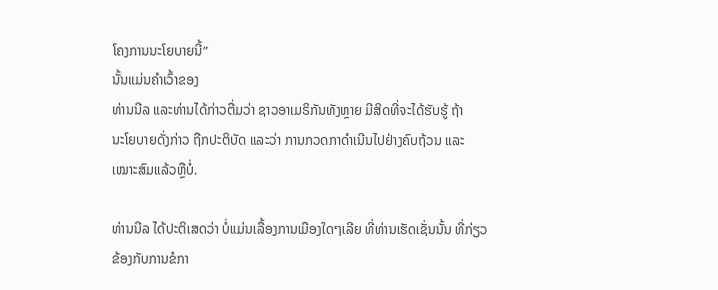ໂຄງການນະໂຍບາຍນີ້”
ນັ້ນແມ່ນຄຳເວົ້າຂອງ
ທ່ານນີລ ແລະທ່ານໄດ້ກ່າວຕື່ມວ່າ ຊາວອາເມຣິກັນທັງຫຼາຍ ມີສິດທີ່ຈະໄດ້ຮັບຮູ້ ຖ້າ
ນະໂຍບາຍດັ່ງກ່າວ ຖືກປະຕິບັດ ແລະວ່າ ການກວດກາດຳເນີນໄປຢ່າງຄົບຖ້ວນ ແລະ
ເໝາະສົມແລ້ວຫຼືບໍ່.

ທ່ານນີລ ໄດ້ປະຕິເສດວ່າ ບໍ່ແມ່ນເລື້ອງການເມືອງໃດໆເລີຍ ທີ່ທ່ານເຮັດເຊັ່ນນັ້ນ ທີ່ກ່ຽວ
ຂ້ອງກັບການຂໍກາ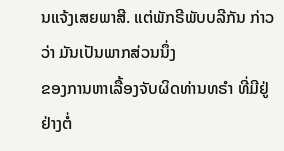ນແຈ້ງເສຍພາສີ. ແຕ່ພັກຣີພັບບລີກັນ ກ່າວວ່າ ມັນເປັນພາກສ່ວນນຶ່ງ
ຂອງການຫາເລື້ອງຈັບຜິດທ່ານທຣຳ ທີ່ມີຢູ່ຢ່າງຕໍ່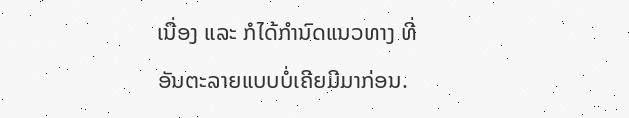ເນື່ອງ ແລະ ກໍໄດ້ກຳນົດແນວທາງ ທີ່
ອັນຕະລາຍແບບບໍ່ເຄີຍມີມາກ່ອນ.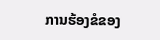ການຮ້ອງຂໍຂອງ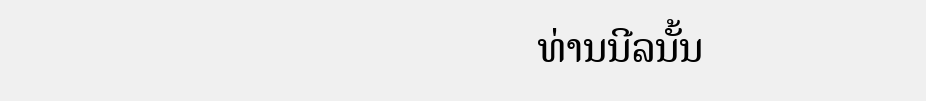ທ່ານນີລນັ້ນ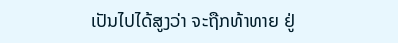ເປັນໄປໄດ້ສູງວ່າ ຈະຖືກທ້າທາຍ ຢູ່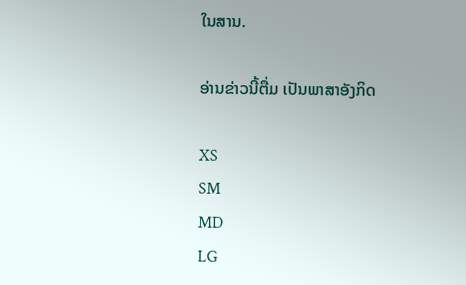ໃນສານ.

ອ່ານຂ່າວນີ້ຕື່ມ ເປັນພາສາອັງກິດ

XS
SM
MD
LG